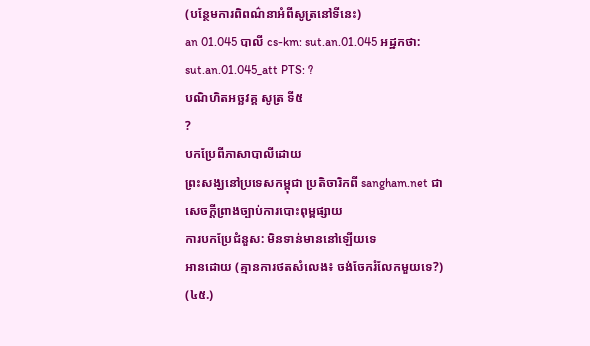(បន្ថែមការពិពណ៌នាអំពីសូត្រនៅទីនេះ)
an 01.045 បាលី cs-km: sut.an.01.045 អដ្ឋកថា: sut.an.01.045_att PTS: ?
បណិហិតអច្ឆវគ្គ សូត្រ ទី៥
?
បកប្រែពីភាសាបាលីដោយ
ព្រះសង្ឃនៅប្រទេសកម្ពុជា ប្រតិចារិកពី sangham.net ជាសេចក្តីព្រាងច្បាប់ការបោះពុម្ពផ្សាយ
ការបកប្រែជំនួស: មិនទាន់មាននៅឡើយទេ
អានដោយ (គ្មានការថតសំលេង៖ ចង់ចែករំលែកមួយទេ?)
(៤៥.)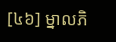[៤៦] ម្នាលភិ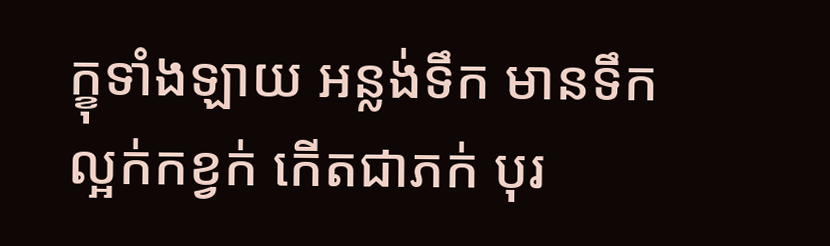ក្ខុទាំងឡាយ អន្លង់ទឹក មានទឹកល្អក់កខ្វក់ កើតជាភក់ បុរ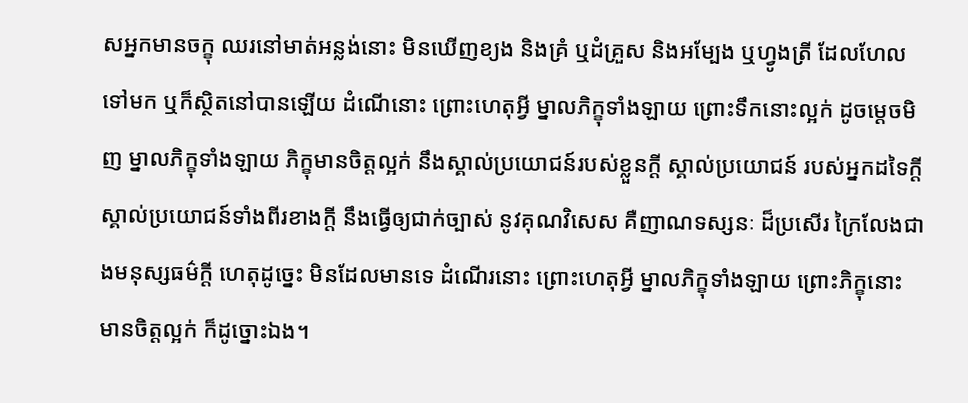សអ្នកមានចក្ខុ ឈរនៅមាត់អន្លង់នោះ មិនឃើញខ្យង និងគ្រំ ឬដំគ្រួស និងអម្បែង ឬហ្វូងត្រី ដែលហែលទៅមក ឬក៏ស្ថិតនៅបានឡើយ ដំណើនោះ ព្រោះហេតុអ្វី ម្នាលភិក្ខុទាំងឡាយ ព្រោះទឹកនោះល្អក់ ដូចម្ដេចមិញ ម្នាលភិក្ខុទាំងឡាយ ភិក្ខុមានចិត្តល្អក់ នឹងស្គាល់ប្រយោជន៍របស់ខ្លួនក្ដី ស្គាល់ប្រយោជន៍ របស់អ្នកដទៃក្ដី ស្គាល់ប្រយោជន៍ទាំងពីរខាងក្ដី នឹងធ្វើឲ្យជាក់ច្បាស់ នូវគុណវិសេស គឺញាណទស្សនៈ ដ៏ប្រសើរ ក្រៃលែងជាងមនុស្សធម៌ក្ដី ហេតុដូច្នេះ មិនដែលមានទេ ដំណើរនោះ ព្រោះហេតុអ្វី ម្នាលភិក្ខុទាំងឡាយ ព្រោះភិក្ខុនោះ មានចិត្តល្អក់ ក៏ដូច្នោះឯង។